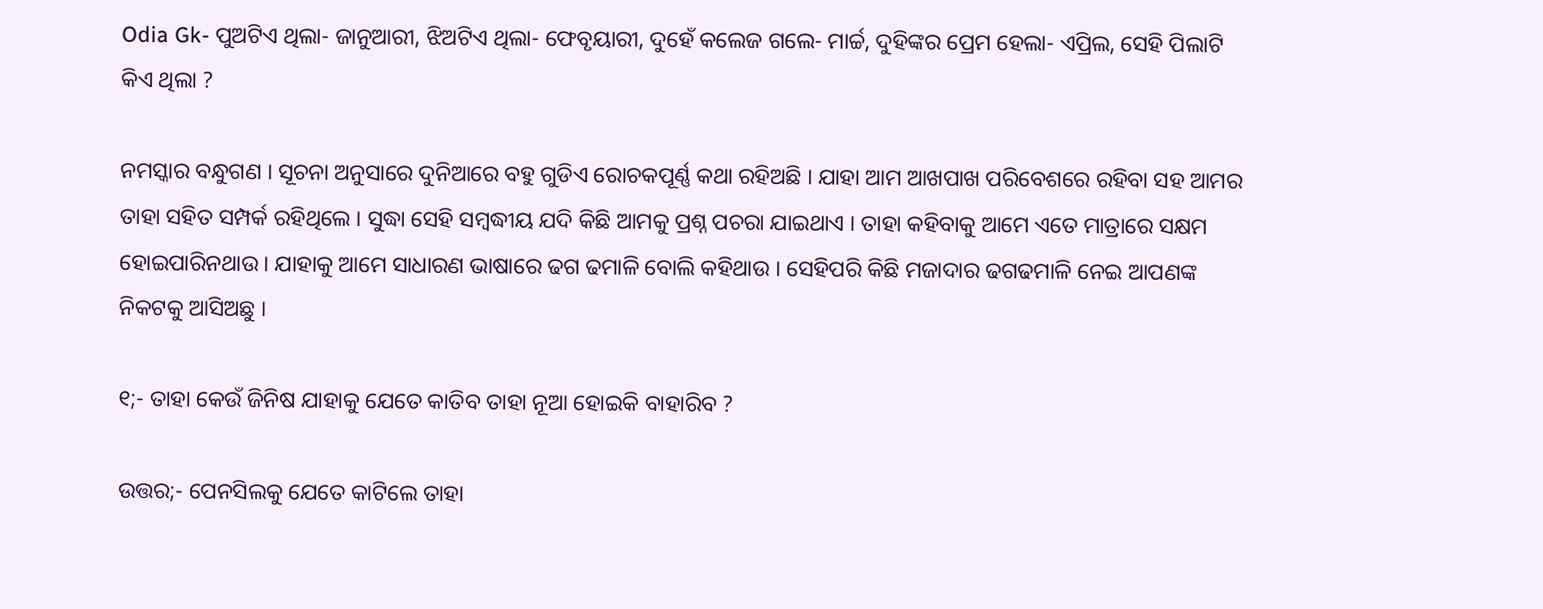Odia Gk- ପୁଅଟିଏ ଥିଲା- ଜାନୁଆରୀ, ଝିଅଟିଏ ଥିଲା- ଫେବୃୟାରୀ, ଦୁହେଁ କଲେଜ ଗଲେ- ମାର୍ଚ୍ଚ, ଦୁହିଙ୍କର ପ୍ରେମ ହେଲା- ଏପ୍ରିଲ, ସେହି ପିଲାଟି କିଏ ଥିଲା ?

ନମସ୍କାର ବନ୍ଧୁଗଣ । ସୂଚନା ଅନୁସାରେ ଦୁନିଆରେ ବହୁ ଗୁଡିଏ ରୋଚକପୂର୍ଣ୍ଣ କଥା ରହିଅଛି । ଯାହା ଆମ ଆଖପାଖ ପରିବେଶରେ ରହିବା ସହ ଆମର ତାହା ସହିତ ସମ୍ପର୍କ ରହିଥିଲେ । ସୁଦ୍ଧା ସେହି ସମ୍ବଦ୍ଧୀୟ ଯଦି କିଛି ଆମକୁ ପ୍ରଶ୍ନ ପଚରା ଯାଇଥାଏ । ତାହା କହିବାକୁ ଆମେ ଏତେ ମାତ୍ରାରେ ସକ୍ଷମ ହୋଇପାରିନଥାଉ । ଯାହାକୁ ଆମେ ସାଧାରଣ ଭାଷାରେ ଢଗ ଢମାଳି ବୋଲି କହିଥାଉ । ସେହିପରି କିଛି ମଜାଦାର ଢଗଢମାଳି ନେଇ ଆପଣଙ୍କ ନିକଟକୁ ଆସିଅଛୁ ।

୧;- ତାହା କେଉଁ ଜିନିଷ ଯାହାକୁ ଯେତେ କାତିବ ତାହା ନୂଆ ହୋଇକି ବାହାରିବ ?

ଉତ୍ତର;- ପେନସିଲକୁ ଯେତେ କାଟିଲେ ତାହା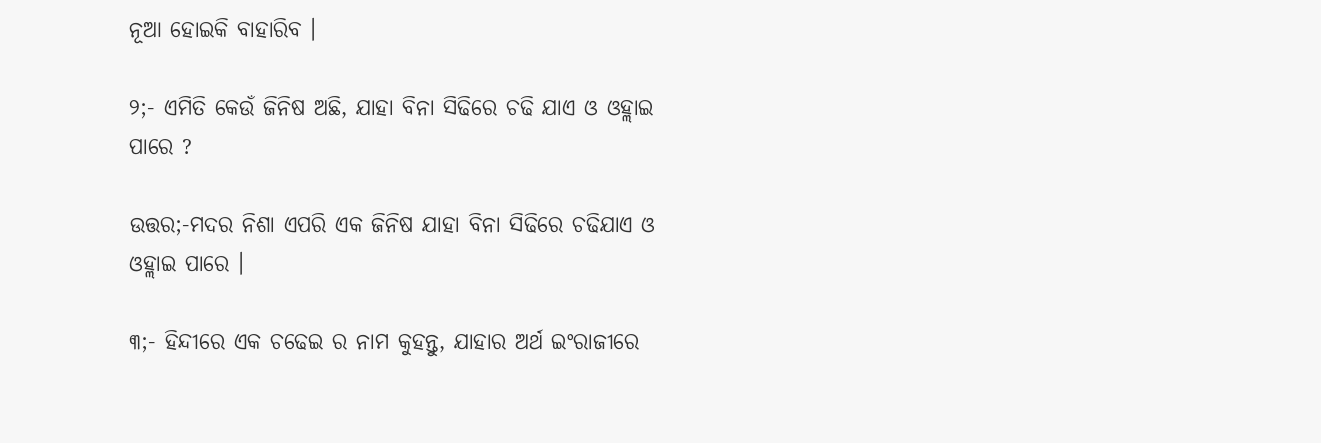ନୂଆ ହୋଇକି ବାହାରିବ ।

୨;- ଏମିତି କେଉଁ ଜିନିଷ ଅଛି, ଯାହା ବିନା ସିଢିରେ ଚଢି ଯାଏ ଓ ଓହ୍ଲାଇ ପାରେ ?

ଉତ୍ତର;-ମଦର ନିଶା ଏପରି ଏକ ଜିନିଷ ଯାହା ବିନା ସିଢିରେ ଚଢିଯାଏ ଓ ଓହ୍ଲାଇ ପାରେ ।

୩;- ହିନ୍ଦୀରେ ଏକ ଚଢେଇ ର ନାମ କୁହନ୍ତୁ, ଯାହାର ଅର୍ଥ ଇଂରାଜୀରେ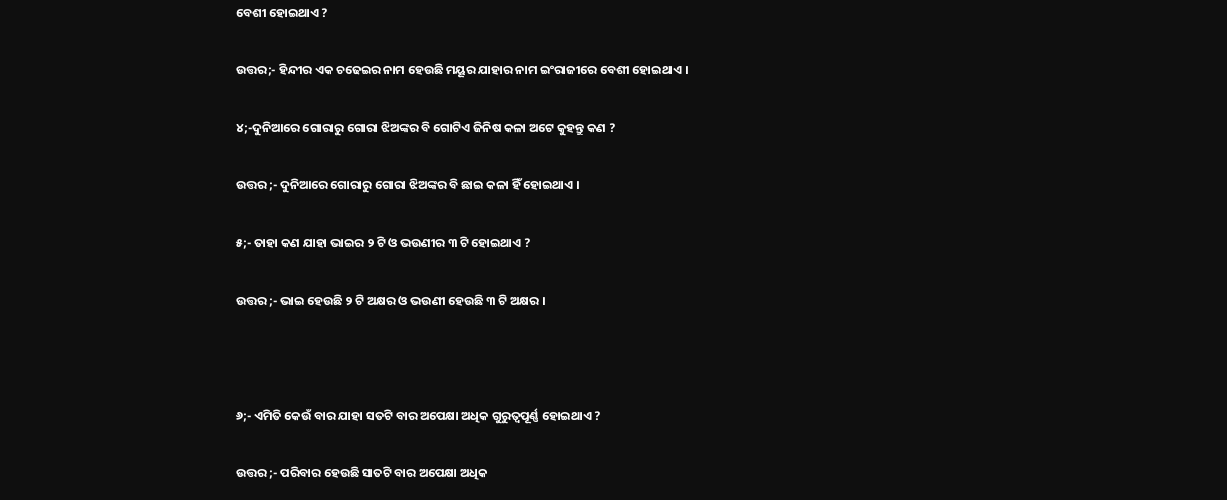ବେଶୀ ହୋଇଥାଏ ?

ଉତ୍ତର;- ହିନ୍ଦୀର ଏକ ଚଢେଇର ନାମ ହେଉଛି ମୟୂର ଯାହାର ନାମ ଇଂରାଜୀରେ ବେଶୀ ହୋଇଥାଏ ।

୪;-ଦୁନିଆରେ ଗୋରାରୁ ଗୋରା ଝିଅଙ୍କର ବି ଗୋଟିଏ ଜିନିଷ କଳା ଅଟେ କୁହନ୍ତୁ କଣ ?

ଉତ୍ତର ;- ଦୁନିଆରେ ଗୋରାରୁ ଗୋରା ଝିଅଙ୍କର ବି ଛାଇ କଳା ହିଁ ହୋଇଥାଏ ।

୫;- ତାହା କଣ ଯାହା ଭାଇର ୨ ଟି ଓ ଭଉଣୀର ୩ ଟି ହୋଇଥାଏ ?

ଉତ୍ତର ;- ଭାଇ ହେଉଛି ୨ ଟି ଅକ୍ଷର ଓ ଭଉଣୀ ହେଉଛି ୩ ଟି ଅକ୍ଷର ।



୬;- ଏମିତି କେଉଁ ବାର ଯାହା ସତଟି ବାର ଅପେକ୍ଷା ଅଧିକ ଗୁରୁତ୍ଵପୂର୍ଣ୍ଣ ହୋଇଥାଏ ?

ଉତ୍ତର ;- ପରିବାର ହେଉଛି ସାତଟି ବାର ଅପେକ୍ଷା ଅଧିକ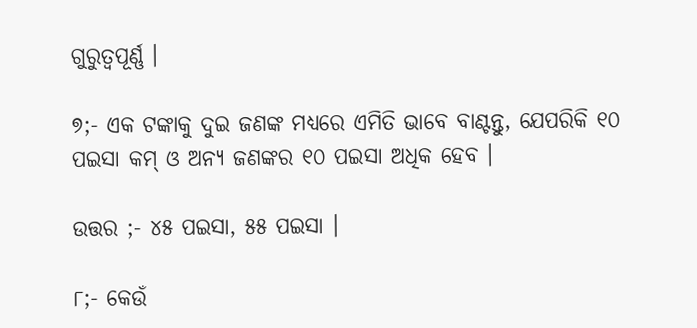ଗୁରୁତ୍ଵପୂର୍ଣ୍ଣ ।

୭;- ଏକ ଟଙ୍କାକୁ ଦୁଇ ଜଣଙ୍କ ମଧ୍ୟରେ ଏମିତି ଭାବେ ବାଣ୍ଟନ୍ତୁ, ଯେପରିକି ୧୦ ପଇସା କମ୍ ଓ ଅନ୍ୟ ଜଣଙ୍କର ୧୦ ପଇସା ଅଧିକ ହେବ ।

ଉତ୍ତର ;- ୪୫ ପଇସା, ୫୫ ପଇସା ।

୮;- କେଉଁ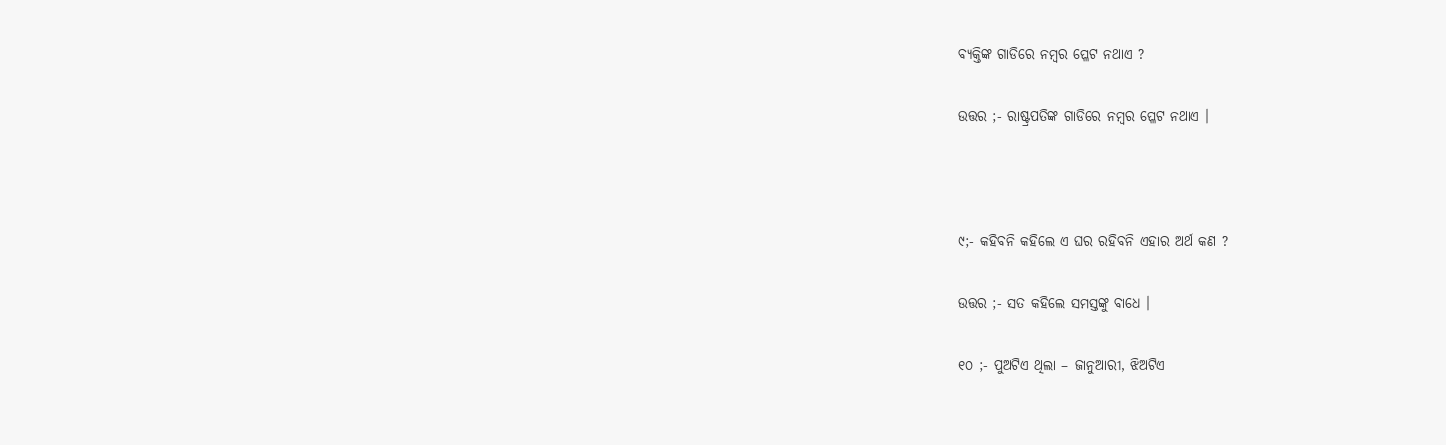ବ୍ୟକ୍ତିଙ୍କ ଗାଡିରେ ନମ୍ବର ପ୍ଳେଟ ନଥାଏ ?

ଉତ୍ତର ;- ରାଷ୍ଟ୍ରପତିଙ୍କ ଗାଡିରେ ନମ୍ବର ପ୍ଳେଟ ନଥାଏ ।



୯;- କହିବନି କହିଲେ ଏ ଘର ରହିବନି ଏହାର ଅର୍ଥ କଣ ?

ଉତ୍ତର ;- ସତ କହିଲେ ସମସ୍ତଙ୍କୁ ବାଧେ ।

୧୦ ;- ପୁଅଟିଏ ଥିଲା – ଜାନୁଆରୀ, ଝିଅଟିଏ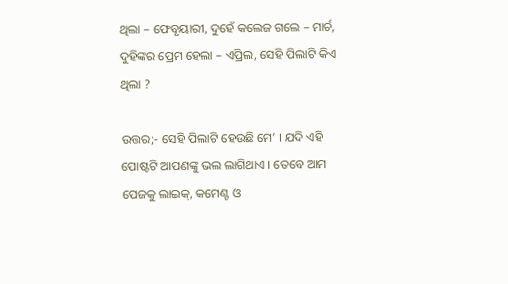ଥିଲା – ଫେବୃୟାରୀ, ଦୁହେଁ କଲେଜ ଗଲେ – ମାର୍ଚ, ଦୁହିଙ୍କର ପ୍ରେମ ହେଲା – ଏପ୍ରିଲ, ସେହି ପିଲାଟି କିଏ ଥିଲା ?

ଉତ୍ତର;- ସେହି ପିଲାଟି ହେଉଛି ମେ’ । ଯଦି ଏହି ପୋଷ୍ଟଟି ଆପଣଙ୍କୁ ଭଲ ଲାଗିଥାଏ । ତେବେ ଆମ ପେଜକୁ ଲାଇକ୍, କମେଣ୍ଟ ଓ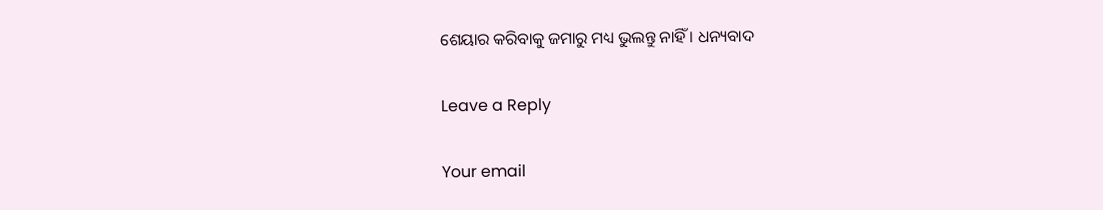ଶେୟାର କରିବାକୁ ଜମାରୁ ମଧ୍ୟ ଭୁଲନ୍ତୁ ନାହିଁ । ଧନ୍ୟବାଦ

Leave a Reply

Your email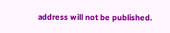address will not be published.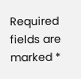Required fields are marked *